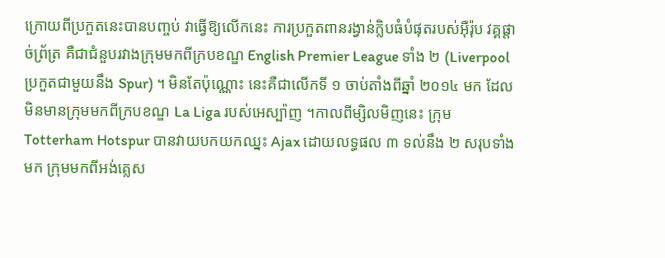ក្រោយពីប្រកួតនេះបានបញ្ចប់ វាធ្វើឱ្យលើកនេះ ការប្រកួតពានរង្វាន់ក្លិបធំបំផុតរបស់អ៊ឺរ៉ុប វគ្គផ្តាច់ព្រ័ត្រ គឺជាជំនួបរវាងក្រុមមកពីក្របខណ្ឌ English Premier League ទាំង ២ (Liverpool ប្រកួតជាមួយនឹង Spur) ។ មិនតែប៉ុណ្ណោះ នេះគឺជាលើកទី ១ ចាប់តាំងពីឆ្នាំ ២០១៤ មក ដែលមិនមានក្រុមមកពីក្របខណ្ឌ La Liga របស់អេស្ប៉ាញ ។កាលពីម្សិលមិញនេះ ក្រុម Totterham Hotspur បានវាយបកយកឈ្នះ Ajax ដោយលទ្ធផល ៣ ទល់នឹង ២ សរុបទាំងមក ក្រុមមកពីអង់គ្លេស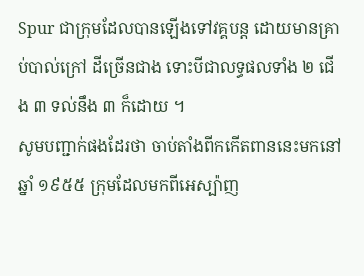Spur ជាក្រុមដែលបានឡើងទៅវគ្គបន្ត ដោយមានគ្រាប់បាល់ក្រៅ ដីច្រើនជាង ទោះបីជាលទ្ធផលទាំង ២ ជើង ៣ ទល់នឹង ៣ ក៏ដោយ ។
សូមបញ្ជាក់ផងដែរថា ចាប់តាំងពីកកើតពាននេះមកនៅឆ្នាំ ១៩៥៥ ក្រុមដែលមកពីអេស្ប៉ាញ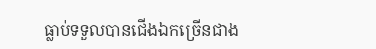ធ្លាប់ទទួលបានជើងឯកច្រើនជាង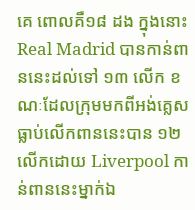គេ ពោលគឺ១៨ ដង ក្នុងនោះ Real Madrid បានកាន់ពាននេះដល់ទៅ ១៣ លើក ខណៈដែលក្រុមមកពីអង់គ្លេសធ្លាប់លើកពាននេះបាន ១២ លើកដោយ Liverpool កាន់ពាននេះម្នាក់ឯ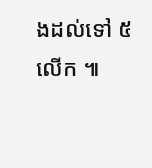ងដល់ទៅ ៥ លើក ៕